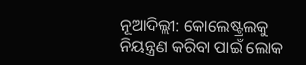ନୂଆଦିଲ୍ଲୀ: କୋଲେଷ୍ଟ୍ରଲକୁ ନିୟନ୍ତ୍ରଣ କରିବା ପାଇଁ ଲୋକ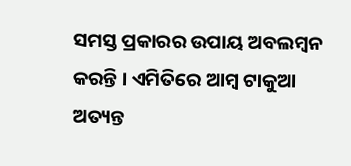ସମସ୍ତ ପ୍ରକାରର ଉପାୟ ଅବଲମ୍ବନ କରନ୍ତି । ଏମିତିରେ ଆମ୍ବ ଟାକୁଆ ଅତ୍ୟନ୍ତ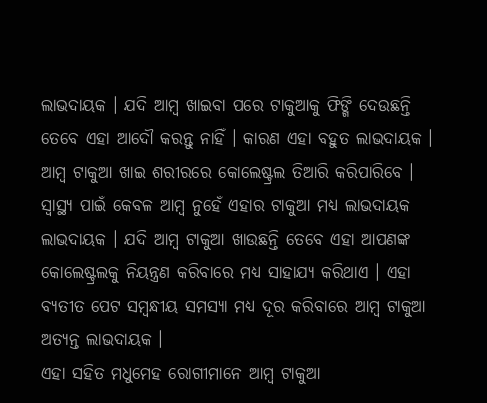ଲାଭଦାୟକ । ଯଦି ଆମ୍ବ ଖାଇବା ପରେ ଟାକୁଆକୁ ଫିଙ୍ଗି ଦେଉଛନ୍ତି ତେବେ ଏହା ଆଦୌ କରନ୍ତୁ ନାହିଁ । କାରଣ ଏହା ବହୁତ ଲାଭଦାୟକ । ଆମ୍ବ ଟାକୁଆ ଖାଇ ଶରୀରରେ କୋଲେଷ୍ଟ୍ରଲ ତିଆରି କରିପାରିବେ । ସ୍ୱାସ୍ଥ୍ୟ ପାଇଁ କେବଳ ଆମ୍ବ ନୁହେଁ ଏହାର ଟାକୁଆ ମଧ୍ୟ ଲାଭଦାୟକ ଲାଭଦାୟକ । ଯଦି ଆମ୍ବ ଟାକୁଆ ଖାଉଛନ୍ତି ତେବେ ଏହା ଆପଣଙ୍କ କୋଲେଷ୍ଟ୍ରଲକୁ ନିୟନ୍ତ୍ରଣ କରିବାରେ ମଧ୍ୟ ସାହାଯ୍ୟ କରିଥାଏ । ଏହା ବ୍ୟତୀତ ପେଟ ସମ୍ବନ୍ଧୀୟ ସମସ୍ୟା ମଧ୍ୟ ଦୂର କରିବାରେ ଆମ୍ବ ଟାକୁଆ ଅତ୍ୟନ୍ତ ଲାଭଦାୟକ ।
ଏହା ସହିତ ମଧୁମେହ ରୋଗୀମାନେ ଆମ୍ବ ଟାକୁଆ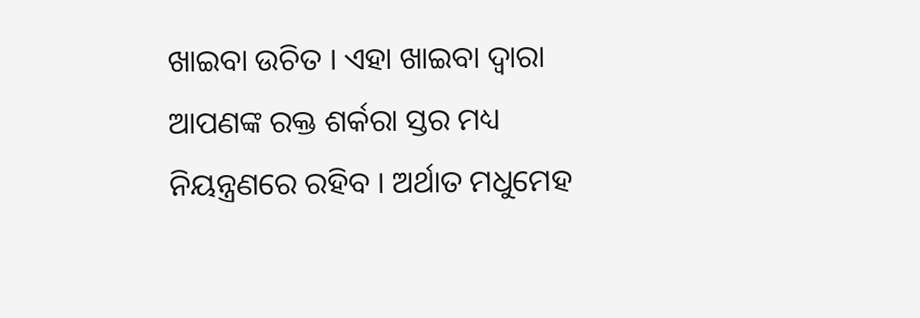ଖାଇବା ଉଚିତ । ଏହା ଖାଇବା ଦ୍ୱାରା ଆପଣଙ୍କ ରକ୍ତ ଶର୍କରା ସ୍ତର ମଧ୍ୟ ନିୟନ୍ତ୍ରଣରେ ରହିବ । ଅର୍ଥାତ ମଧୁମେହ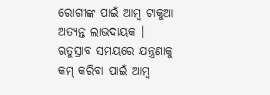ରୋଗୀଙ୍କ ପାଇଁ ଆମ୍ବ ଟାକୁଆ ଅତ୍ୟନ୍ତ ଲାଭଦାୟକ । ଋତୁସ୍ରାବ ସମୟରେ ଯନ୍ତ୍ରଣାକୁ କମ୍ କରିବା ପାଇଁ ଆମ୍ବ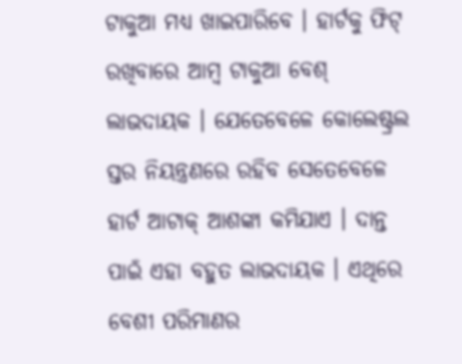ଟାକୁଆ ମଧ୍ୟ ଖାଇପାରିବେ । ହାର୍ଟକୁ ଫିଟ୍ ରଖିବାରେ ଆମ୍ବ ଟାକୁଆ ବେଶ୍ ଲାଭଦାୟକ । ଯେତେବେଳେ କୋଲେଷ୍ଟ୍ରଲ ସ୍ତର ନିୟନ୍ତ୍ରଣରେ ରହିବ ସେତେବେଳେ ହାର୍ଟ ଆଟାକ୍ ଆଶଙ୍କା କମିଯାଏ । ଦାନ୍ତ ପାଇଁ ଏହା ବହୁତ ଲାଭଦାୟକ । ଏଥିରେ ବେଶୀ ପରିମାଣର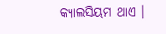କ୍ୟାଲସିୟମ ଥାଏ ।